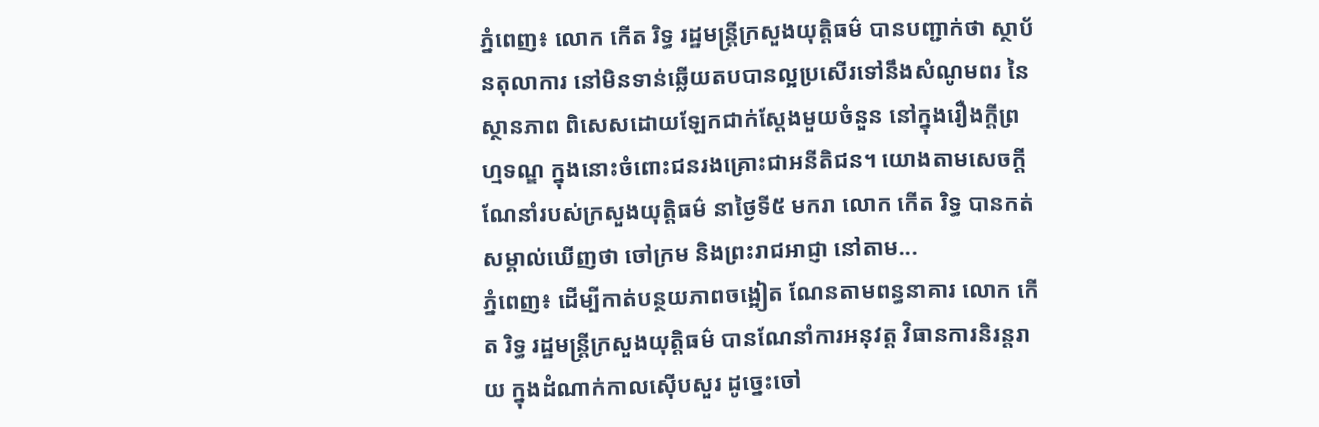ភ្នំពេញ៖ លោក កើត រិទ្ធ រដ្ឋមន្ត្រីក្រសួងយុត្តិធម៌ បានបញ្ជាក់ថា ស្ថាប័នតុលាការ នៅមិនទាន់ឆ្លើយតបបានល្អប្រសើរទៅនឹងសំណូមពរ នៃស្ថានភាព ពិសេសដោយឡែកជាក់ស្ដែងមួយចំនួន នៅក្នុងរឿងក្តីព្រហ្មទណ្ឌ ក្នុងនោះចំពោះជនរងគ្រោះជាអនីតិជន។ យោងតាមសេចក្តីណែនាំរបស់ក្រសួងយុត្តិធម៌ នាថ្ងៃទី៥ មករា លោក កើត រិទ្ធ បានកត់សម្គាល់ឃើញថា ចៅក្រម និងព្រះរាជអាជ្ញា នៅតាម...
ភ្នំពេញ៖ ដើម្បីកាត់បន្ថយភាពចង្អៀត ណែនតាមពន្ធនាគារ លោក កើត រិទ្ធ រដ្ឋមន្ដ្រីក្រសួងយុត្តិធម៌ បានណែនាំការអនុវត្ត វិធានការនិរន្តរាយ ក្នុងដំណាក់កាលស៊ើបសួរ ដូច្នេះចៅ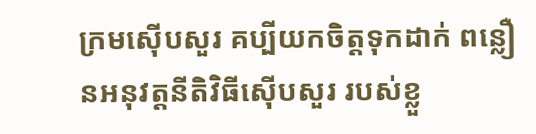ក្រមស៊ើបសួរ គប្បីយកចិត្តទុកដាក់ ពន្លឿនអនុវត្តនីតិវិធីស៊ើបសួរ របស់ខ្លួ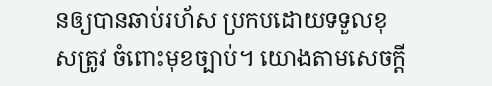នឲ្យបានឆាប់រហ័ស ប្រកបដោយទទួលខុសត្រូវ ចំពោះមុខច្បាប់។ យោងតាមសេចក្ដី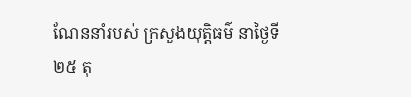ណែននាំរបស់ ក្រសួងយុត្តិធម៌ នាថ្ងៃទី២៥ តុ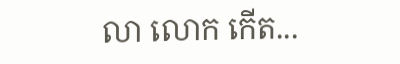លា លោក កើត...